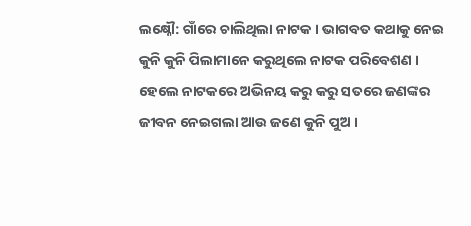ଲକ୍ଷ୍ନୌ: ଗାଁରେ ଚାଲିଥିଲା ନାଟକ । ଭାଗବତ କଥାକୁ ନେଇ କୁନି କୁନି ପିଲାମାନେ କରୁଥିଲେ ନାଟକ ପରିବେଶଣ । ହେଲେ ନାଟକରେ ଅଭିନୟ କରୁ କରୁ ସତରେ ଜଣଙ୍କର ଜୀବନ ନେଇଗଲା ଆଉ ଜଣେ କୁନି ପୁଅ ।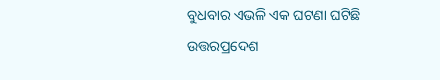ବୁଧବାର ଏଭଳି ଏକ ଘଟଣା ଘଟିଛି ଉତ୍ତରପ୍ରଦେଶ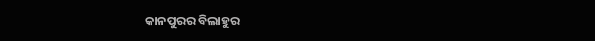କାନପୁରର ବିଲାହୁର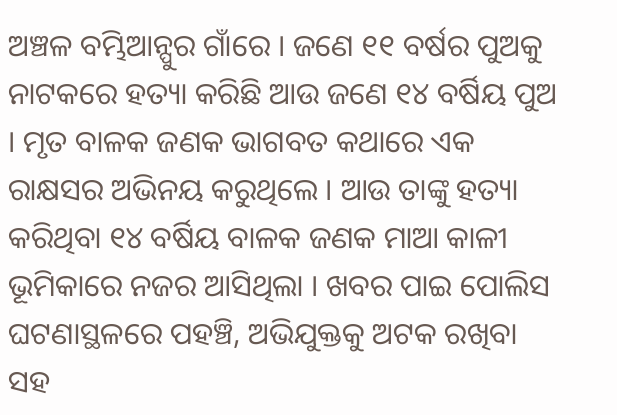ଅଞ୍ଚଳ ବମ୍ଭିଆନ୍ପୁର ଗାଁରେ । ଜଣେ ୧୧ ବର୍ଷର ପୁଅକୁ ନାଟକରେ ହତ୍ୟା କରିଛି ଆଉ ଜଣେ ୧୪ ବର୍ଷିୟ ପୁଅ । ମୃତ ବାଳକ ଜଣକ ଭାଗବତ କଥାରେ ଏକ ରାକ୍ଷସର ଅଭିନୟ କରୁଥିଲେ । ଆଉ ତାଙ୍କୁ ହତ୍ୟା କରିଥିବା ୧୪ ବର୍ଷିୟ ବାଳକ ଜଣକ ମାଆ କାଳୀ ଭୂମିକାରେ ନଜର ଆସିଥିଲା । ଖବର ପାଇ ପୋଲିସ ଘଟଣାସ୍ଥଳରେ ପହଞ୍ଚି, ଅଭିଯୁକ୍ତକୁ ଅଟକ ରଖିବା ସହ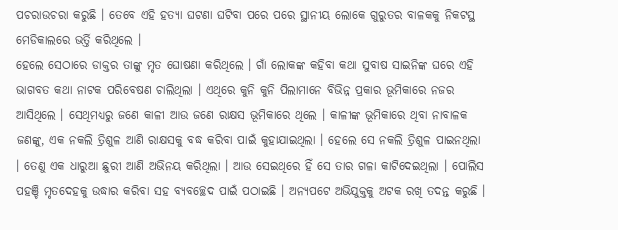ପଚରାଉଚରା କରୁଛି । ତେବେ ଏହି ହତ୍ୟା ଘଟଣା ଘଟିବା ପରେ ପରେ ସ୍ଥାନୀୟ ଲୋକେ ଗୁରୁତର ବାଳକକୁ ନିକଟସ୍ଥ ମେଡିକାଲରେ ଭର୍ତ୍ତି କରିଥିଲେ ।
ହେଲେ ସେଠାରେ ଡାକ୍ତର ତାଙ୍କୁ ମୃତ ଘୋଷଣା କରିଥିଲେ । ଗାଁ ଲୋକଙ୍କ କହିବା କଥା ସୁବାଷ ସାଇନିଙ୍କ ଘରେ ଏହି ଭାଗବତ କଥା ନାଟକ ପରିବେଷଣ ଚାଲିଥିଲା । ଏଥିରେ କୁନି କୁନି ପିଲାମାନେ ବିଭିନ୍ନ ପ୍ରକାର ଭୂମିକାରେ ନଜର ଆସିଥିଲେ । ସେଥିମଧ୍ୟରୁ ଜଣେ କାଳୀ ଆଉ ଜଣେ ରାକ୍ଷସ ଭୂମିକାରେ ଥିଲେ । କାଳୀଙ୍କ ଭୂମିକାରେ ଥିବା ନାବାଳକ ଜଣଙ୍କୁ, ଏକ ନକଲି ତ୍ରିଶୁଳ ଆଣି ରାକ୍ଷସକୁ ବଦ୍ଧ କରିବା ପାଇଁ କୁହାଯାଇଥିଲା । ହେଲେ ସେ ନକଲି ତ୍ରିଶୁଳ ପାଇନଥିଲା । ତେଣୁ ଏକ ଧାରୁଆ ଛୁରୀ ଆଣି ଅଭିନୟ କରିଥିଲା । ଆଉ ସେଇଥିରେ ହିଁ ସେ ତାର ଗଳା କାଟିଦେଇଥିଲା । ପୋଲିସ ପହଞ୍ଚି ମୃତଦେହକୁ ଉଦ୍ଧାର କରିବା ସହ ବ୍ୟବଚ୍ଛେଦ ପାଇଁ ପଠାଇଛି । ଅନ୍ୟପଟେ ଅଭିଯୁକ୍ତକୁ ଅଟକ ରଖି ତଦନ୍ତ କରୁଛି ।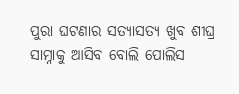ପୁରା ଘଟଣାର ସତ୍ୟାସତ୍ୟ ଖୁବ ଶୀଘ୍ର ସାମ୍ନାକୁ ଆସିବ ବୋଲି ପୋଲିସ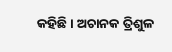କହିଛି । ଅଚାନକ ତ୍ରିଶୁଳ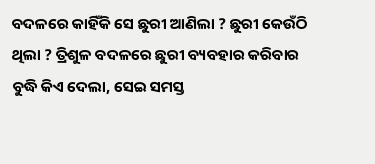ବଦଳରେ କାହିଁକି ସେ ଛୁରୀ ଆଣିଲା ? ଛୁରୀ କେଉଁଠି ଥିଲା ? ତ୍ରିଶୁଳ ବଦଳରେ ଛୁରୀ ବ୍ୟବହାର କରିବାର ବୁଦ୍ଧି କିଏ ଦେଲା, ସେଇ ସମସ୍ତ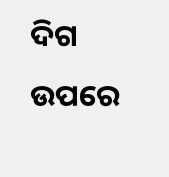ଦିଗ ଉପରେ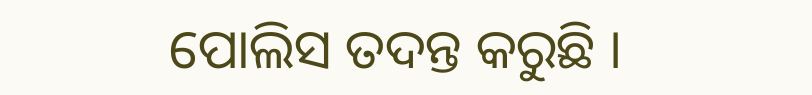ପୋଲିସ ତଦନ୍ତ କରୁଛି ।